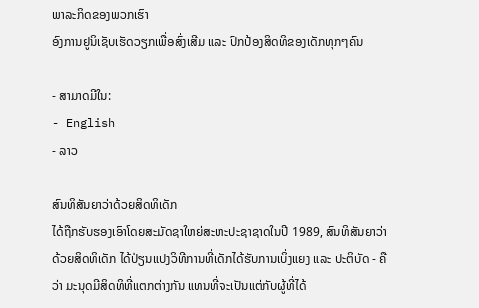ພາລະກິດຂອງພວກເຮົາ
ອົງການຢູນິເຊັບເຮັດວຽກເພື່ອສົ່ງເສີມ ແລະ ປົກປ້ອງສິດທິຂອງເດັກທຸກໆຄົນ

- ສາມາດມີໃນ:
- English
- ລາວ

ສົນທິສັນຍາວ່າດ້ວຍສິດທິເດັກ
ໄດ້ຖືກຮັບຮອງເອົາໂດຍສະມັດຊາໃຫຍ່ສະຫະປະຊາຊາດໃນປີ 1989, ສົນທິສັນຍາວ່າດ້ວຍສິດທິເດັກ ໄດ້ປ່ຽນແປງວິທີການທີ່ເດັກໄດ້ຮັບການເບິ່ງແຍງ ແລະ ປະຕິບັດ - ຄືວ່າ ມະນຸດມີສິດທິທີ່ແຕກຕ່າງກັນ ແທນທີ່ຈະເປັນແຕ່ກັບຜູ້ທີ່ໄດ້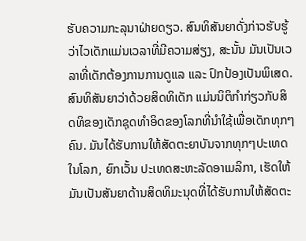ຮັບຄວາມກະລຸນາຝ່າຍດຽວ. ສົນທິສັນຍາດັ່ງກ່າວຮັບຮູ້ວ່າໄວເດັກແມ່ນເວລາທີ່ມີຄວາມສ່ຽງ, ສະນັ້ນ ມັນເປັນເວລາທີ່ເດັກຕ້ອງການການດູແລ ແລະ ປົກປ້ອງເປັນພິເສດ.
ສົນທິສັນຍາວ່າດ້ວຍສິດທິເດັກ ແມ່ນນິຕິກໍາກ່ຽວກັບສິດທິຂອງເດັກຊຸດທຳອິດຂອງໂລກທີ່ນໍາໃຊ້ເພື່ອເດັກທຸກໆຄົນ. ມັນໄດ້ຮັບການໃຫ້ສັດຕະຍາບັນຈາກທຸກໆປະເທດໃນໂລກ, ຍົກເວັ້ນ ປະເທດສະຫະລັດອາເມລິກາ, ເຮັດໃຫ້ມັນເປັນສັນຍາດ້ານສິດທິມະນຸດທີ່ໄດ້ຮັບການໃຫ້ສັດຕະ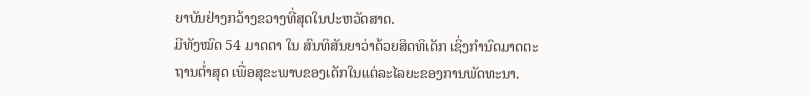ຍາບັນຢ່າງກວ້າງຂວາງທີ່ສຸດໃນປະຫວັດສາດ.
ມີທັງໝົດ 54 ມາດຕາ ໃນ ສົນທິສັນຍາວ່າດ້ວຍສິດທິເດັກ ເຊິ່ງກໍານົດມາດຕະຖານຕໍ່າສຸດ ເພື່ອສຸຂະພາບຂອງເດັກໃນແຕ່ລະໄລຍະຂອງການພັດທະນາ.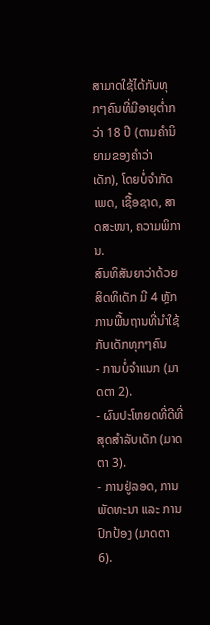ສາມາດໃຊ້ໄດ້ກັບທຸກໆຄົນທີ່ມີອາຍຸຕໍ່າກວ່າ 18 ປີ (ຕາມຄໍານິຍາມຂອງຄໍາວ່າ ເດັກ), ໂດຍບໍ່ຈໍາກັດເພດ, ເຊື້ອຊາດ, ສາດສະໜາ, ຄວາມພິການ.
ສົນທິສັນຍາວ່າດ້ວຍສິດທິເດັກ ມີ 4 ຫຼັກການພື້ນຖານທີ່ນໍາໃຊ້ກັບເດັກທຸກໆຄົນ
- ການບໍ່ຈຳແນກ (ມາດຕາ 2).
- ຜົນປະໂຫຍດທີ່ດີທີ່ສຸດສໍາລັບເດັກ (ມາດຕາ 3).
- ການຢູ່ລອດ, ການພັດທະນາ ແລະ ການປົກປ້ອງ (ມາດຕາ 6).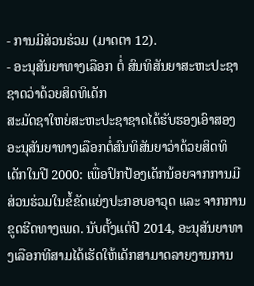- ການມີສ່ວນຮ່ວມ (ມາດຕາ 12).
- ອະນຸສັນຍາທາງເລືອກ ຕໍ່ ສົນທິສັນຍາສະຫະປະຊາຊາດວ່າດ້ວຍສິດທິເດັກ
ສະມັດຊາໃຫຍ່ສະຫະປະຊາຊາດໄດ້ຮັບຮອງເອົາສອງອະນຸສັນຍາທາງເລືອກຕໍ່ສົນທິສັນຍາວ່າດ້ວຍສິດທິເດັກໃນປີ 2000: ເພື່ອປົກປ້ອງເດັກນ້ອຍຈາກການມີສ່ວນຮ່ວມໃນຂໍ້ຂັດແຍ່ງປະກອບອາວຸດ ແລະ ຈາກການຂູດຮີດທາງເພດ. ນັບຕັ້ງແຕ່ປີ 2014, ອະນຸສັນຍາທາງເລືອກທີສາມໄດ້ເຮັດໃຫ້ເດັກສາມາດລາຍງານການ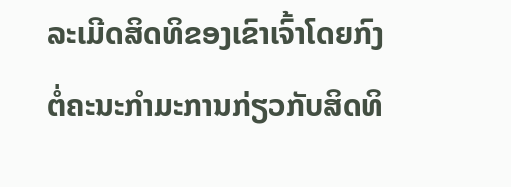ລະເມີດສິດທິຂອງເຂົາເຈົ້າໂດຍກົງ ຕໍ່ຄະນະກຳມະການກ່ຽວກັບສິດທິ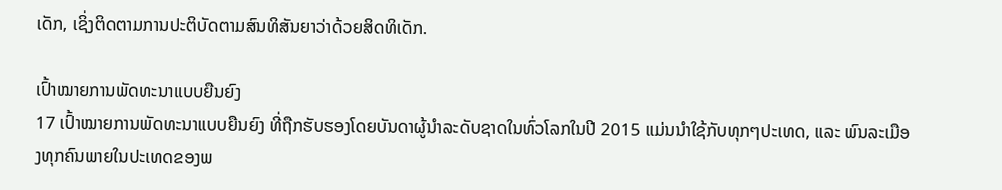ເດັກ, ເຊິ່ງຕິດຕາມການປະຕິບັດຕາມສົນທິສັນຍາວ່າດ້ວຍສິດທິເດັກ.

ເປົ້າໝາຍການພັດທະນາແບບຍືນຍົງ
17 ເປົ້າໝາຍການພັດທະນາແບບຍືນຍົງ ທີ່ຖືກຮັບຮອງໂດຍບັນດາຜູ້ນໍາລະດັບຊາດໃນທົ່ວໂລກໃນປີ 2015 ແມ່ນນໍາໃຊ້ກັບທຸກໆປະເທດ, ແລະ ພົນລະເມືອງທຸກຄົນພາຍໃນປະເທດຂອງພ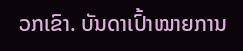ວກເຂົາ. ບັນດາເປົ້າໝາຍການ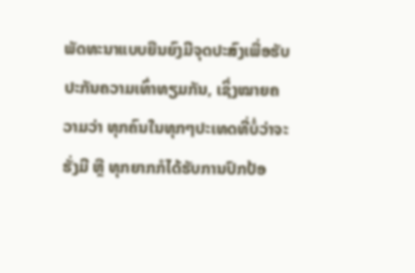ພັດທະນາແບບຍືນຍົງມີຈຸດປະສົງເພື່ອຮັບປະກັນຄວາມເທົ່າທຽມກັນ, ເຊິ່ງໝາຍຄວາມວ່າ ທຸກຄົນໃນທຸກໆປະເທດທີ່ບໍ່ວ່າຈະຮັ່ງມີ ຫຼື ທຸກຍາກກໍໄດ້ຮັບການປົກປ້ອ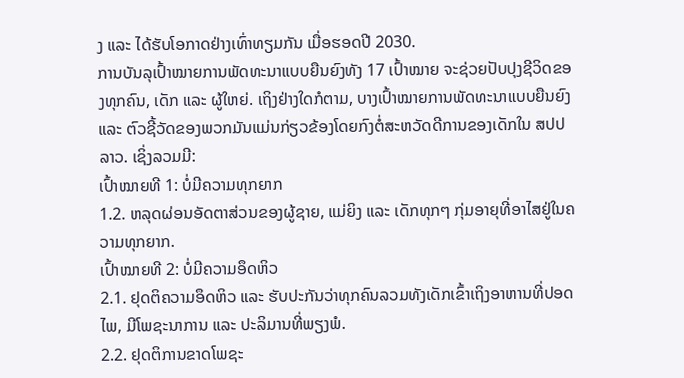ງ ແລະ ໄດ້ຮັບໂອກາດຢ່າງເທົ່າທຽມກັນ ເມື່ອຮອດປີ 2030.
ການບັນລຸເປົ້າໝາຍການພັດທະນາແບບຍືນຍົງທັງ 17 ເປົ້າໝາຍ ຈະຊ່ວຍປັບປຸງຊີວິດຂອງທຸກຄົນ, ເດັກ ແລະ ຜູ້ໃຫຍ່. ເຖິງຢ່າງໃດກໍຕາມ, ບາງເປົ້າໝາຍການພັດທະນາແບບຍືນຍົງ ແລະ ຕົວຊີ້ວັດຂອງພວກມັນແມ່ນກ່ຽວຂ້ອງໂດຍກົງຕໍ່ສະຫວັດດີການຂອງເດັກໃນ ສປປ ລາວ. ເຊິ່ງລວມມີ:
ເປົ້າໝາຍທີ 1: ບໍ່ມີຄວາມທຸກຍາກ
1.2. ຫລຸດຜ່ອນອັດຕາສ່ວນຂອງຜູ້ຊາຍ, ແມ່ຍິງ ແລະ ເດັກທຸກໆ ກຸ່ມອາຍຸທີ່ອາໄສຢູ່ໃນຄວາມທຸກຍາກ.
ເປົ້າໝາຍທີ 2: ບໍ່ມີຄວາມອຶດຫິວ
2.1. ຢຸດຕິຄວາມອຶດຫິວ ແລະ ຮັບປະກັນວ່າທຸກຄົນລວມທັງເດັກເຂົ້າເຖິງອາຫານທີ່ປອດໄພ, ມີໂພຊະນາການ ແລະ ປະລິມານທີ່ພຽງພໍ.
2.2. ຢຸດຕິການຂາດໂພຊະ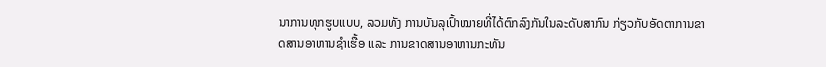ນາການທຸກຮູບແບບ, ລວມທັງ ການບັນລຸເປົ້າໝາຍທີ່ໄດ້ຕົກລົງກັນໃນລະດັບສາກົນ ກ່ຽວກັບອັດຕາການຂາດສານອາຫານຊໍາເຮື້ອ ແລະ ການຂາດສານອາຫານກະທັນ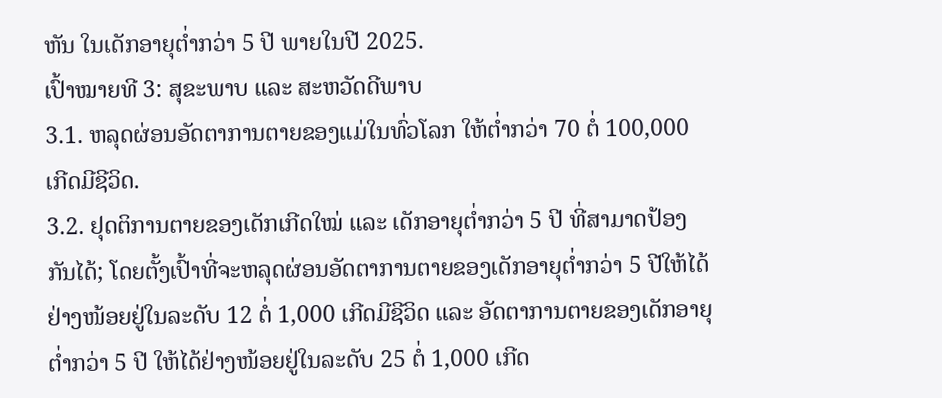ຫັນ ໃນເດັກອາຍຸຕໍ່າກວ່າ 5 ປີ ພາຍໃນປີ 2025.
ເປົ້າໝາຍທີ 3: ສຸຂະພາບ ແລະ ສະຫວັດດີພາບ
3.1. ຫລຸດຜ່ອນອັດຕາການຕາຍຂອງແມ່ໃນທົ່ວໂລກ ໃຫ້ຕໍ່າກວ່າ 70 ຕໍ່ 100,000 ເກີດມີຊີວິດ.
3.2. ຢຸດຕິການຕາຍຂອງເດັກເກີດໃໝ່ ແລະ ເດັກອາຍຸຕໍ່າກວ່າ 5 ປີ ທີ່ສາມາດປ້ອງກັນໄດ້; ໂດຍຕັ້ງເປົ້າທີ່ຈະຫລຸດຜ່ອນອັດຕາການຕາຍຂອງເດັກອາຍຸຕໍ່າກວ່າ 5 ປີໃຫ້ໄດ້ຢ່າງໜ້ອຍຢູ່ໃນລະດັບ 12 ຕໍ່ 1,000 ເກີດມີຊີວິດ ແລະ ອັດຕາການຕາຍຂອງເດັກອາຍຸຕໍ່າກວ່າ 5 ປີ ໃຫ້ໄດ້ຢ່າງໜ້ອຍຢູ່ໃນລະດັບ 25 ຕໍ່ 1,000 ເກີດ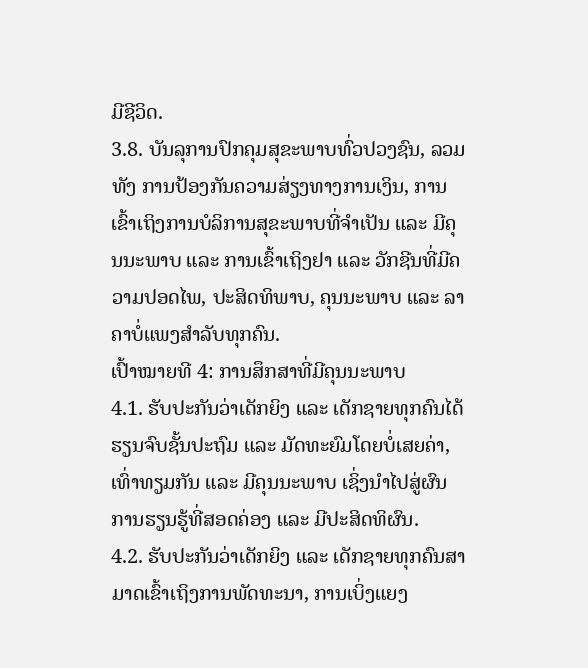ມີຊີວິດ.
3.8. ບັນລຸການປົກຄຸມສຸຂະພາບທົ່ວປວງຊົນ, ລວມທັງ ການປ້ອງກັນຄວາມສ່ຽງທາງການເງິນ, ການເຂົ້າເຖິງການບໍລິການສຸຂະພາບທີ່ຈໍາເປັນ ແລະ ມີຄຸນນະພາບ ແລະ ການເຂົ້າເຖິງຢາ ແລະ ວັກຊີນທີ່ມີຄວາມປອດໄພ, ປະສິດທິພາບ, ຄຸນນະພາບ ແລະ ລາຄາບໍ່ແພງສຳລັບທຸກຄົນ.
ເປົ້າໝາຍທີ 4: ການສຶກສາທີ່ມີຄຸນນະພາບ
4.1. ຮັບປະກັນວ່າເດັກຍິງ ແລະ ເດັກຊາຍທຸກຄົນໄດ້ຮຽນຈົບຊັ້ນປະຖົມ ແລະ ມັດທະຍົມໂດຍບໍ່ເສຍຄ່າ, ເທົ່າທຽມກັນ ແລະ ມີຄຸນນະພາບ ເຊິ່ງນຳໄປສູ່ຜົນການຮຽນຮູ້ທີ່ສອດຄ່ອງ ແລະ ມີປະສິດທິຜົນ.
4.2. ຮັບປະກັນວ່າເດັກຍິງ ແລະ ເດັກຊາຍທຸກຄົນສາມາດເຂົ້າເຖິງການພັດທະນາ, ການເບິ່ງແຍງ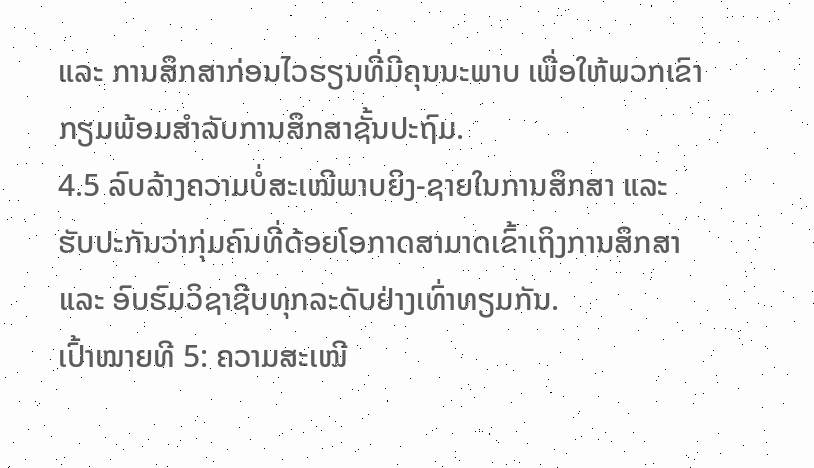ແລະ ການສຶກສາກ່ອນໄວຮຽນທີ່ມີຄຸນນະພາບ ເພື່ອໃຫ້ພວກເຂົາກຽມພ້ອມສໍາລັບການສຶກສາຊັ້ນປະຖົມ.
4.5 ລົບລ້າງຄວາມບໍ່ສະເໝີພາບຍິງ-ຊາຍໃນການສຶກສາ ແລະ ຮັບປະກັນວ່າກຸ່ມຄົນທີ່ດ້ອຍໂອກາດສາມາດເຂົ້າເຖິງການສຶກສາ ແລະ ອົບຮົມວິຊາຊີບທຸກລະດັບຢ່າງເທົ່າທຽມກັນ.
ເປົ້າໝາຍທີ 5: ຄວາມສະເໝີ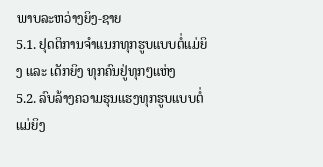ພາບລະຫວ່າງຍິງ-ຊາຍ
5.1. ຢຸດຕິການຈຳແນກທຸກຮູບແບບຕໍ່ແມ່ຍິງ ແລະ ເດັກຍິງ ທຸກຄົນຢູ່ທຸກໆແຫ່ງ
5.2. ລົບລ້າງຄວາມຮຸນແຮງທຸກຮູບແບບຕໍ່ແມ່ຍິງ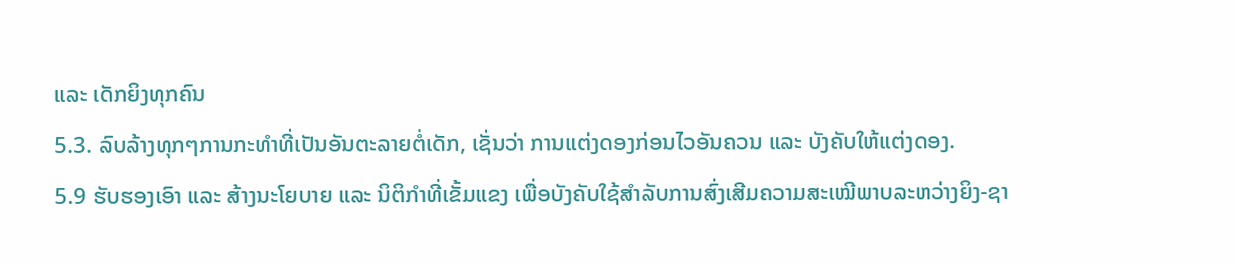ແລະ ເດັກຍິງທຸກຄົນ
5.3. ລົບລ້າງທຸກໆການກະທຳທີ່ເປັນອັນຕະລາຍຕໍ່ເດັກ, ເຊັ່ນວ່າ ການແຕ່ງດອງກ່ອນໄວອັນຄວນ ແລະ ບັງຄັບໃຫ້ແຕ່ງດອງ.
5.9 ຮັບຮອງເອົາ ແລະ ສ້າງນະໂຍບາຍ ແລະ ນິຕິກໍາທີ່ເຂັ້ມແຂງ ເພື່ອບັງຄັບໃຊ້ສໍາລັບການສົ່ງເສີມຄວາມສະເໝີພາບລະຫວ່າງຍິງ-ຊາ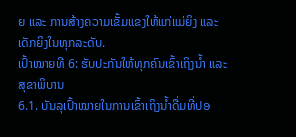ຍ ແລະ ການສ້າງຄວາມເຂັ້ມແຂງໃຫ້ແກ່ແມ່ຍິງ ແລະ ເດັກຍິງໃນທຸກລະດັບ.
ເປົ້າໝາຍທີ 6: ຮັບປະກັນໃຫ້ທຸກຄົນເຂົ້າເຖິງນໍ້າ ແລະ ສຸຂາພິບານ
6.1. ບັນລຸເປົ້າໝາຍໃນການເຂົ້າເຖິງນໍ້າດື່ມທີ່ປອ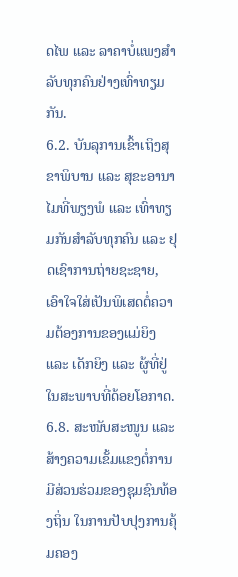ດໄພ ແລະ ລາຄາບໍ່ແພງສຳລັບທຸກຄົນຢ່າງເທົ່າທຽມກັນ.
6.2. ບັນລຸການເຂົ້າເຖິງສຸຂາພິບານ ແລະ ສຸຂະອານາໄມທີ່ພຽງພໍ ແລະ ເທົ່າທຽມກັນສຳລັບທຸກຄົນ ແລະ ຢຸດເຊົາການຖ່າຍຊະຊາຍ, ເອົາໃຈໃສ່ເປັນພິເສດຕໍ່ຄວາມຕ້ອງການຂອງແມ່ຍິງ ແລະ ເດັກຍິງ ແລະ ຜູ້ທີ່ຢູ່ໃນສະພາບທີ່ດ້ອຍໂອກາດ.
6.8. ສະໜັບສະໜູນ ແລະ ສ້າງຄວາມເຂັ້ມແຂງຕໍ່ການມີສ່ວນຮ່ວມຂອງຊຸມຊົນທ້ອງຖິ່ນ ໃນການປັບປຸງການຄຸ້ມຄອງ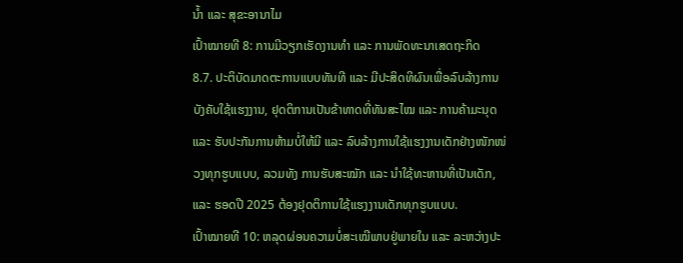ນໍ້າ ແລະ ສຸຂະອານາໄມ
ເປົ້າໝາຍທີ 8: ການມີວຽກເຮັດງານທໍາ ແລະ ການພັດທະນາເສດຖະກິດ
8.7. ປະຕິບັດມາດຕະການແບບທັນທີ ແລະ ມີປະສິດທິຜົນເພື່ອລົບລ້າງການບັງຄັບໃຊ້ແຮງງານ, ຢຸດຕິການເປັນຂ້າທາດທີ່ທັນສະໄໝ ແລະ ການຄ້າມະນຸດ ແລະ ຮັບປະກັນການຫ້າມບໍ່ໃຫ້ມີ ແລະ ລົບລ້າງການໃຊ້ແຮງງານເດັກຢ່າງໜັກໜ່ວງທຸກຮູບແບບ, ລວມທັງ ການຮັບສະໝັກ ແລະ ນໍາໃຊ້ທະຫານທີ່ເປັນເດັກ, ແລະ ຮອດປີ 2025 ຕ້ອງຢຸດຕິການໃຊ້ແຮງງານເດັກທຸກຮູບແບບ.
ເປົ້າໝາຍທີ 10: ຫລຸດຜ່ອນຄວາມບໍ່ສະເໝີພາບຢູ່ພາຍໃນ ແລະ ລະຫວ່າງປະ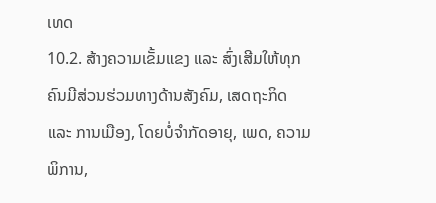ເທດ
10.2. ສ້າງຄວາມເຂັ້ມແຂງ ແລະ ສົ່ງເສີມໃຫ້ທຸກຄົນມີສ່ວນຮ່ວມທາງດ້ານສັງຄົມ, ເສດຖະກິດ ແລະ ການເມືອງ, ໂດຍບໍ່ຈໍາກັດອາຍຸ, ເພດ, ຄວາມພິການ,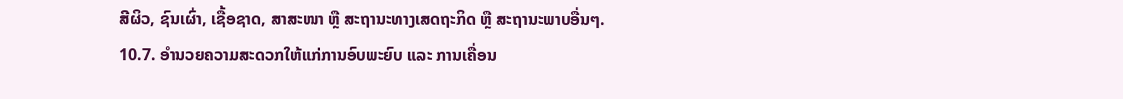ສີຜິວ, ຊົນເຜົ່າ, ເຊື້ອຊາດ, ສາສະໜາ ຫຼື ສະຖານະທາງເສດຖະກິດ ຫຼື ສະຖານະພາບອື່ນໆ.
10.7. ອຳນວຍຄວາມສະດວກໃຫ້ແກ່ການອົບພະຍົບ ແລະ ການເຄື່ອນ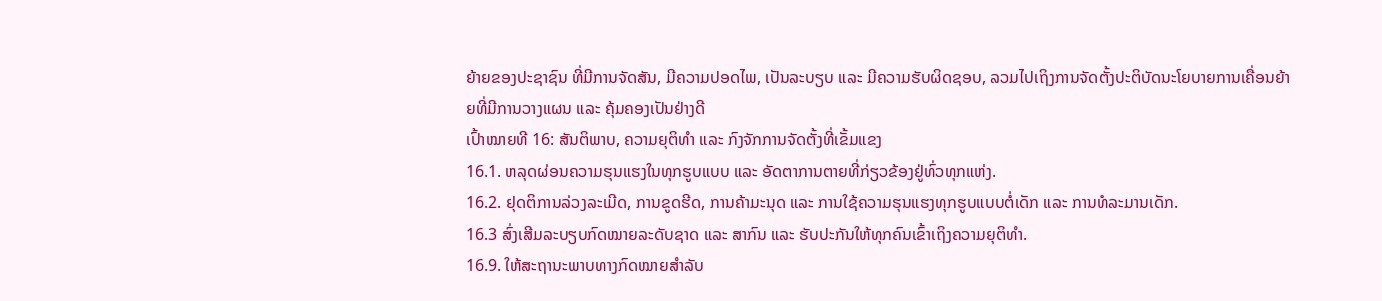ຍ້າຍຂອງປະຊາຊົນ ທີ່ມີການຈັດສັນ, ມີຄວາມປອດໄພ, ເປັນລະບຽບ ແລະ ມີຄວາມຮັບຜິດຊອບ, ລວມໄປເຖິງການຈັດຕັ້ງປະຕິບັດນະໂຍບາຍການເຄື່ອນຍ້າຍທີ່ມີການວາງແຜນ ແລະ ຄຸ້ມຄອງເປັນຢ່າງດີ
ເປົ້າໝາຍທີ 16: ສັນຕິພາບ, ຄວາມຍຸຕິທຳ ແລະ ກົງຈັກການຈັດຕັ້ງທີ່ເຂັ້ມແຂງ
16.1. ຫລຸດຜ່ອນຄວາມຮຸນແຮງໃນທຸກຮູບແບບ ແລະ ອັດຕາການຕາຍທີ່ກ່ຽວຂ້ອງຢູ່ທົ່ວທຸກແຫ່ງ.
16.2. ຢຸດຕິການລ່ວງລະເມີດ, ການຂູດຮີດ, ການຄ້າມະນຸດ ແລະ ການໃຊ້ຄວາມຮຸນແຮງທຸກຮູບແບບຕໍ່ເດັກ ແລະ ການທໍລະມານເດັກ.
16.3 ສົ່ງເສີມລະບຽບກົດໝາຍລະດັບຊາດ ແລະ ສາກົນ ແລະ ຮັບປະກັນໃຫ້ທຸກຄົນເຂົ້າເຖິງຄວາມຍຸຕິທໍາ.
16.9. ໃຫ້ສະຖານະພາບທາງກົດໝາຍສຳລັບ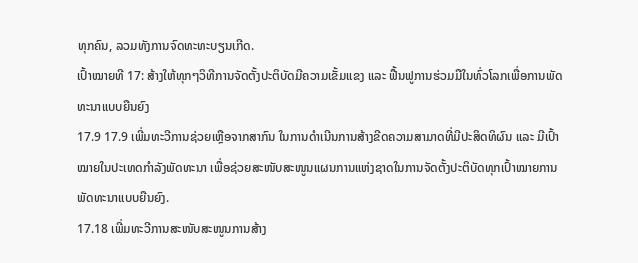ທຸກຄົນ, ລວມທັງການຈົດທະທະບຽນເກີດ.
ເປົ້າໝາຍທີ 17: ສ້າງໃຫ້ທຸກໆວິທີການຈັດຕັ້ງປະຕິບັດມີຄວາມເຂັ້ມແຂງ ແລະ ຟື້ນຟູການຮ່ວມມືໃນທົ່ວໂລກເພື່ອການພັດທະນາແບບຍືນຍົງ
17.9 17.9 ເພີ່ມທະວີການຊ່ວຍເຫຼືອຈາກສາກົນ ໃນການດໍາເນີນການສ້າງຂີດຄວາມສາມາດທີ່ມີປະສິດທິຜົນ ແລະ ມີເປົ້າໝາຍໃນປະເທດກຳລັງພັດທະນາ ເພື່ອຊ່ວຍສະໜັບສະໜູນແຜນການແຫ່ງຊາດໃນການຈັດຕັ້ງປະຕິບັດທຸກເປົ້າໝາຍການພັດທະນາແບບຍືນຍົງ.
17.18 ເພີ່ມທະວີການສະໜັບສະໜູນການສ້າງ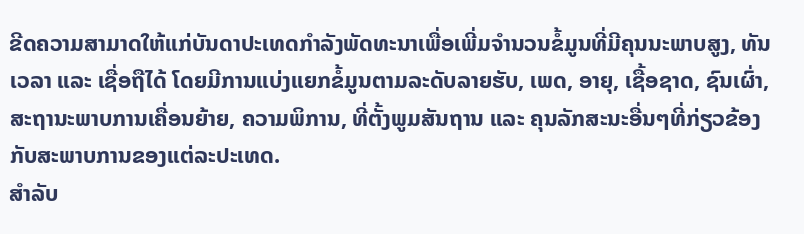ຂີດຄວາມສາມາດໃຫ້ແກ່ບັນດາປະເທດກໍາລັງພັດທະນາເພື່ອເພີ່ມຈໍານວນຂໍ້ມູນທີ່ມີຄຸນນະພາບສູງ, ທັນເວລາ ແລະ ເຊື່ອຖືໄດ້ ໂດຍມີການແບ່ງແຍກຂໍ້ມູນຕາມລະດັບລາຍຮັບ, ເພດ, ອາຍຸ, ເຊື້ອຊາດ, ຊົນເຜົ່າ, ສະຖານະພາບການເຄື່ອນຍ້າຍ, ຄວາມພິການ, ທີ່ຕັ້ງພູມສັນຖານ ແລະ ຄຸນລັກສະນະອື່ນໆທີ່ກ່ຽວຂ້ອງກັບສະພາບການຂອງແຕ່ລະປະເທດ.
ສຳລັບ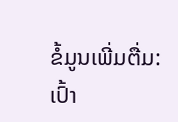ຂໍ້ມູນເພີ່ມຕື່ມ:
ເປົ້າ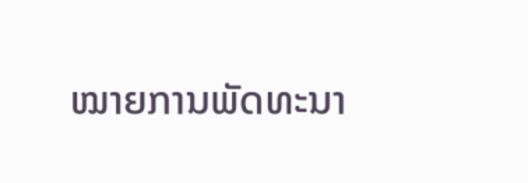ໝາຍການພັດທະນາ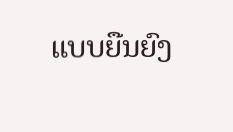ແບບຍືນຍົງ